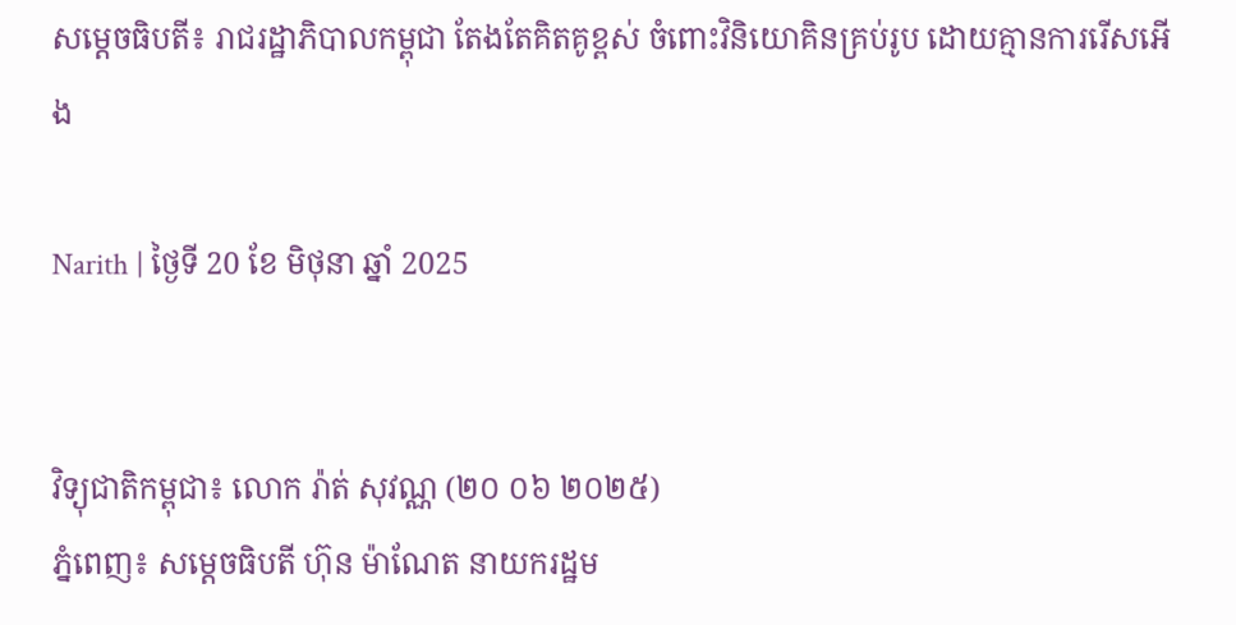សម្តេចធិបតី៖ រាជរដ្ឋាភិបាលកម្ពុជា តែងតែគិតគូខ្ពស់ ចំពោះវិនិយោគិនគ្រប់រូប ដោយគ្មានការរើសអើង

Narith | ថ្ងៃទី 20 ខែ មិថុនា ឆ្នាំ 2025


វិទ្យុជាតិកម្ពុជា៖ លោក រ៉ាត់ សុវណ្ណ (២០ ០៦ ២០២៥)
ភ្នំពេញ៖ សម្តេចធិបតី ហ៊ុន ម៉ាណែត នាយករដ្ឋម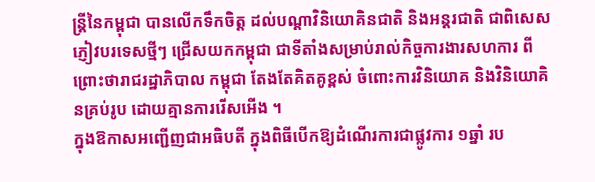ន្ត្រីនៃកម្ពុជា បានលើកទឹកចិត្ត ដល់បណ្តាវិនិយោគិនជាតិ និងអន្តរជាតិ ជាពិសេសភ្ញៀវបរទេសថ្មីៗ ជ្រើសយកកម្ពុជា ជាទីតាំងសម្រាប់រាល់កិច្ចការងារសហការ ពីព្រោះថារាជរដ្ឋាភិបាល កម្ពុជា តែងតែគិតគូខ្ពស់ ចំពោះការវិនិយោគ និងវិនិយោគិនគ្រប់រូប ដោយគ្មានការរើសអើង ។
ក្នុងឱកាសអញ្ជើញជាអធិបតី ក្នុងពិធីបើកឱ្យដំណើរការជាផ្លូវការ ១ឆ្នាំ រប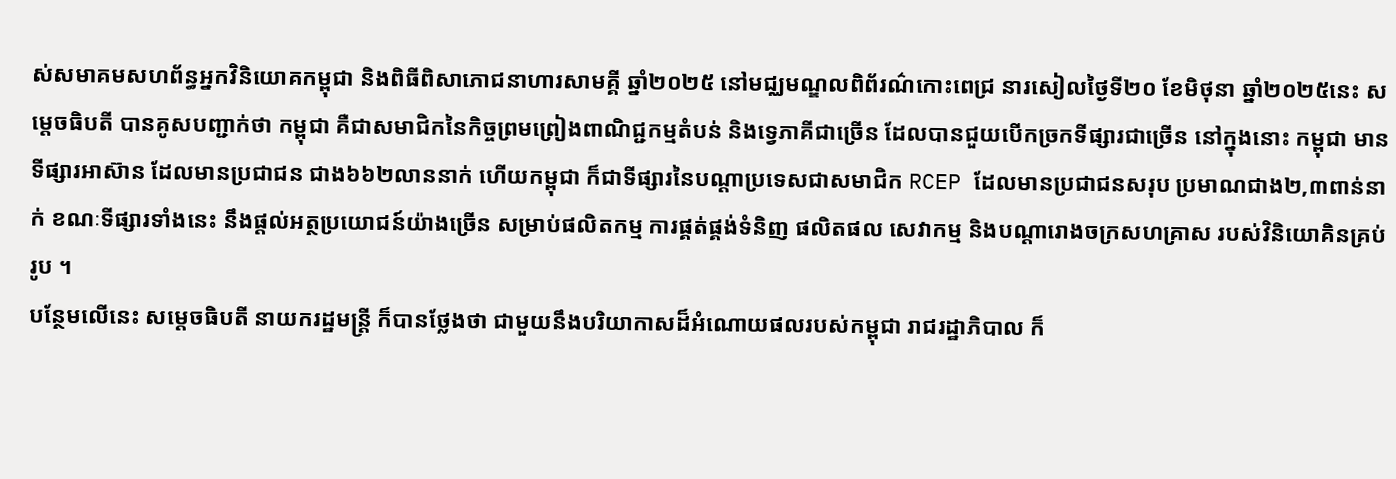ស់សមាគមសហព័ន្ធអ្នកវិនិយោគកម្ពុជា និងពិធីពិសាភោជនាហារសាមគ្គី ឆ្នាំ២០២៥ នៅមជ្ឈមណ្ឌលពិព័រណ៌កោះពេជ្រ នារសៀលថ្ងៃទី២០ ខែមិថុនា ឆ្នាំ២០២៥នេះ សម្តេចធិបតី បានគូសបញ្ជាក់ថា កម្ពុជា គឺជាសមាជិកនៃកិច្ចព្រមព្រៀងពាណិជ្ជកម្មតំបន់ និងទ្វេភាគីជាច្រើន ដែលបានជួយបើកច្រកទីផ្សារជាច្រើន នៅក្នុងនោះ កម្ពុជា មានទីផ្សារអាស៊ាន ដែលមានប្រជាជន ជាង៦៦២លាននាក់ ហើយកម្ពុជា ក៏ជាទីផ្សារនៃបណ្តាប្រទេសជាសមាជិក RCEP ដែលមានប្រជាជនសរុប ប្រមាណជាង២,៣ពាន់នាក់ ខណៈទីផ្សារទាំងនេះ នឹងផ្តល់អត្ថប្រយោជន៍យ៉ាងច្រើន សម្រាប់ផលិតកម្ម ការផ្គត់ផ្គង់ទំនិញ ផលិតផល សេវាកម្ម និងបណ្តារោងចក្រសហគ្រាស របស់វិនិយោគិនគ្រប់រូប ។
បន្ថែមលើនេះ សម្តេចធិបតី នាយករដ្ឋមន្ត្រី ក៏បានថ្លែងថា ជាមួយនឹងបរិយាកាសដ៏អំណោយផលរបស់កម្ពុជា រាជរដ្ឋាភិបាល ក៏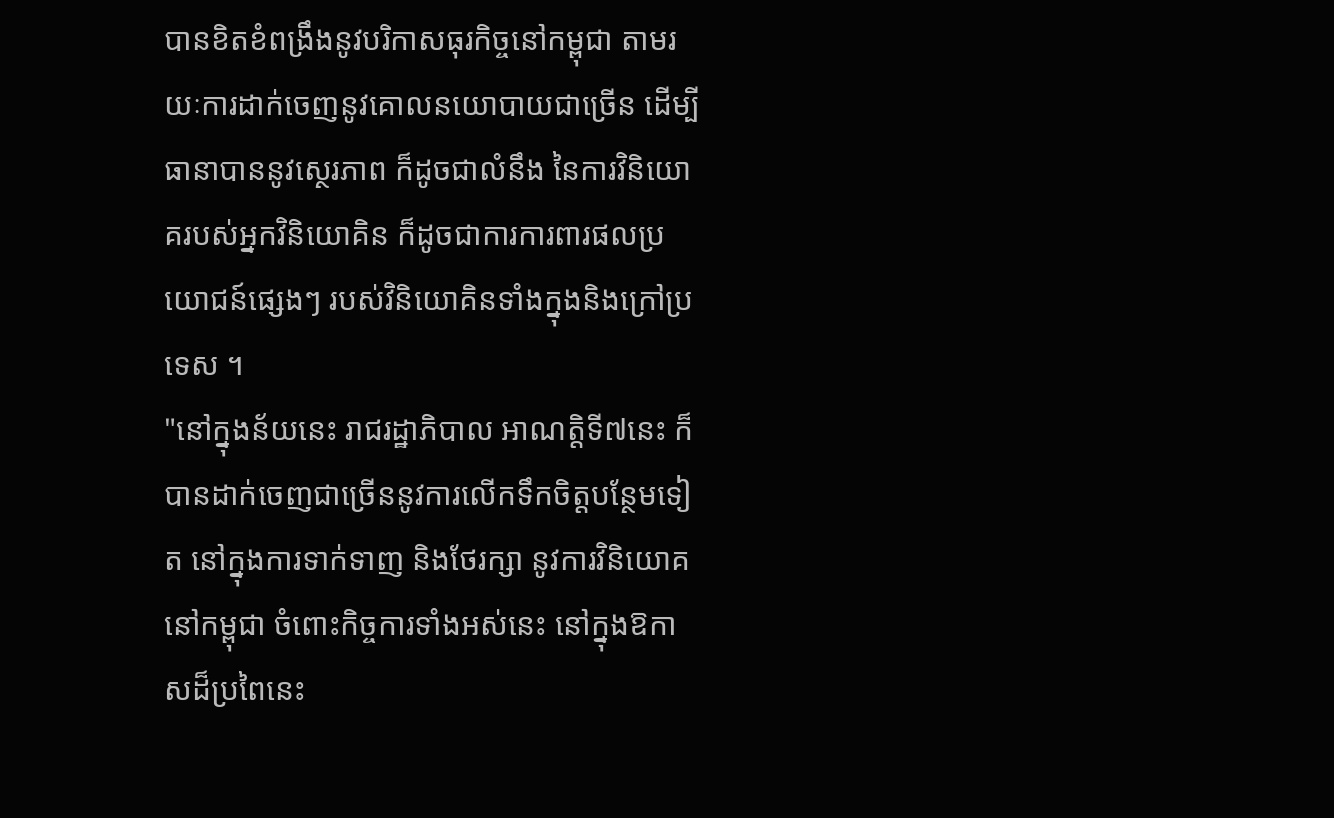បានខិតខំពង្រឹងនូវបរិកាសធុរកិច្ចនៅកម្ពុជា តាមរយៈការដាក់ចេញនូវគោលនយោបាយជាច្រើន ដើម្បីធានាបាននូវស្ថេរភាព ក៏ដូចជាលំនឹង នៃការវិនិយោគរបស់អ្នកវិនិយោគិន ក៏ដូចជាការការពារផលប្រយោជន៍ផ្សេងៗ របស់វិនិយោគិនទាំងក្នុងនិងក្រៅប្រទេស ។
"នៅក្នុងន័យនេះ រាជរដ្ឋាភិបាល អាណត្តិទី៧នេះ ក៏បានដាក់ចេញជាច្រើននូវការលើកទឹកចិត្តបន្ថែមទៀត នៅក្នុងការទាក់ទាញ និងថែរក្សា នូវការវិនិយោគនៅកម្ពុជា ចំពោះកិច្ចការទាំងអស់នេះ នៅក្នុងឱកាសដ៏ប្រពៃនេះ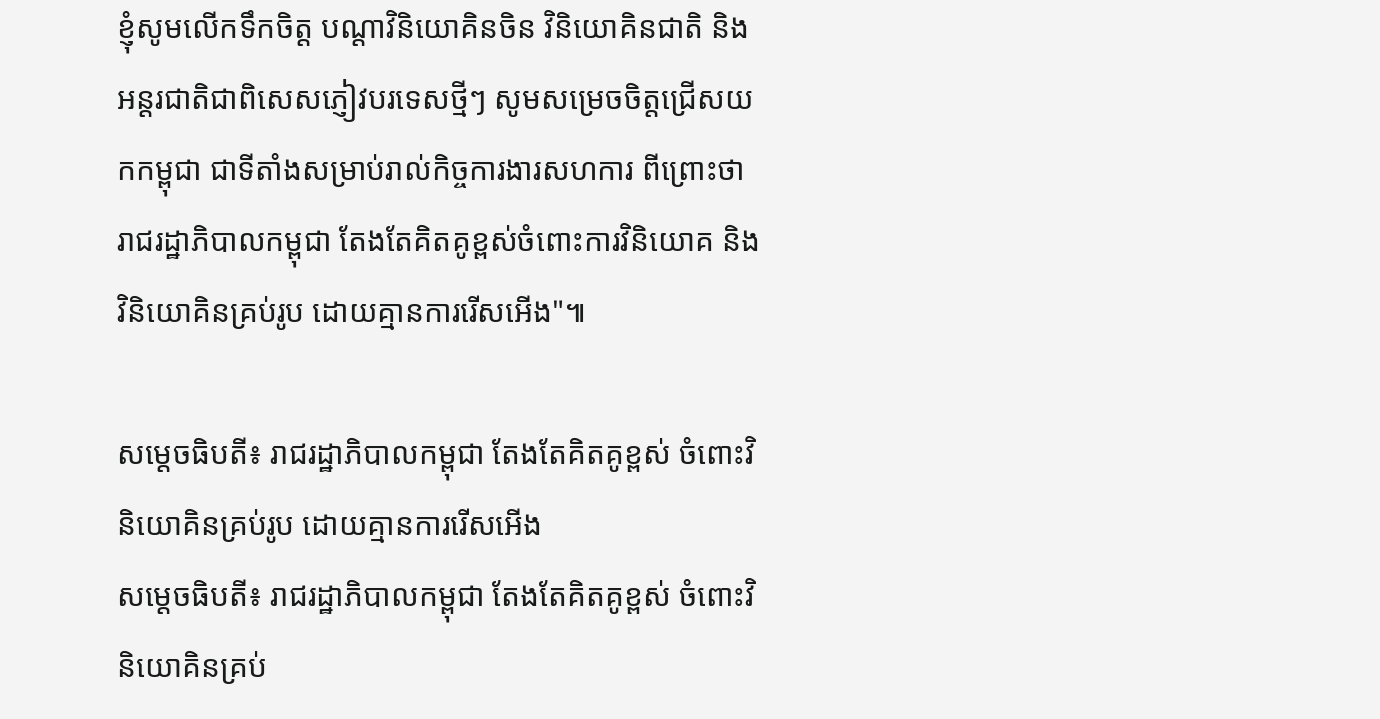ខ្ញុំសូមលើកទឹកចិត្ត បណ្តាវិនិយោគិនចិន វិនិយោគិនជាតិ និងអន្តរជាតិជាពិសេសភ្ញៀវបរទេសថ្មីៗ សូមសម្រេចចិត្តជ្រើសយកកម្ពុជា ជាទីតាំងសម្រាប់រាល់កិច្ចការងារសហការ ពីព្រោះថា រាជរដ្ឋាភិបាលកម្ពុជា តែងតែគិតគូខ្ពស់ចំពោះការវិនិយោគ និងវិនិយោគិនគ្រប់រូប ដោយគ្មានការរើសអើង"៕

សម្តេចធិបតី៖ រាជរដ្ឋាភិបាលកម្ពុជា តែងតែគិតគូខ្ពស់ ចំពោះវិនិយោគិនគ្រប់រូប ដោយគ្មានការរើសអើង
សម្តេចធិបតី៖ រាជរដ្ឋាភិបាលកម្ពុជា តែងតែគិតគូខ្ពស់ ចំពោះវិនិយោគិនគ្រប់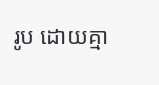រូប ដោយគ្មា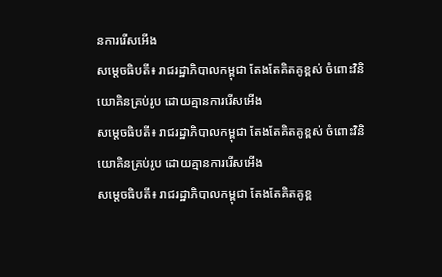នការរើសអើង
សម្តេចធិបតី៖ រាជរដ្ឋាភិបាលកម្ពុជា តែងតែគិតគូខ្ពស់ ចំពោះវិនិយោគិនគ្រប់រូប ដោយគ្មានការរើសអើង
សម្តេចធិបតី៖ រាជរដ្ឋាភិបាលកម្ពុជា តែងតែគិតគូខ្ពស់ ចំពោះវិនិយោគិនគ្រប់រូប ដោយគ្មានការរើសអើង
សម្តេចធិបតី៖ រាជរដ្ឋាភិបាលកម្ពុជា តែងតែគិតគូខ្ព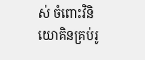ស់ ចំពោះវិនិយោគិនគ្រប់រូ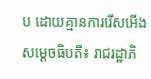ប ដោយគ្មានការរើសអើង
សម្តេចធិបតី៖ រាជរដ្ឋាភិ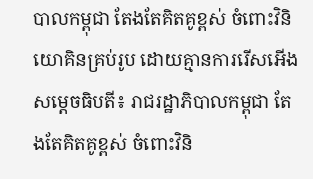បាលកម្ពុជា តែងតែគិតគូខ្ពស់ ចំពោះវិនិយោគិនគ្រប់រូប ដោយគ្មានការរើសអើង
សម្តេចធិបតី៖ រាជរដ្ឋាភិបាលកម្ពុជា តែងតែគិតគូខ្ពស់ ចំពោះវិនិ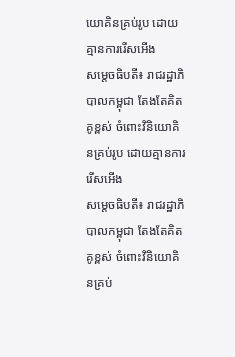យោគិនគ្រប់រូប ដោយគ្មានការរើសអើង
សម្តេចធិបតី៖ រាជរដ្ឋាភិបាលកម្ពុជា តែងតែគិតគូខ្ពស់ ចំពោះវិនិយោគិនគ្រប់រូប ដោយគ្មានការរើសអើង
សម្តេចធិបតី៖ រាជរដ្ឋាភិបាលកម្ពុជា តែងតែគិតគូខ្ពស់ ចំពោះវិនិយោគិនគ្រប់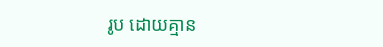រូប ដោយគ្មាន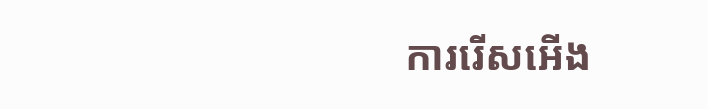ការរើសអើង